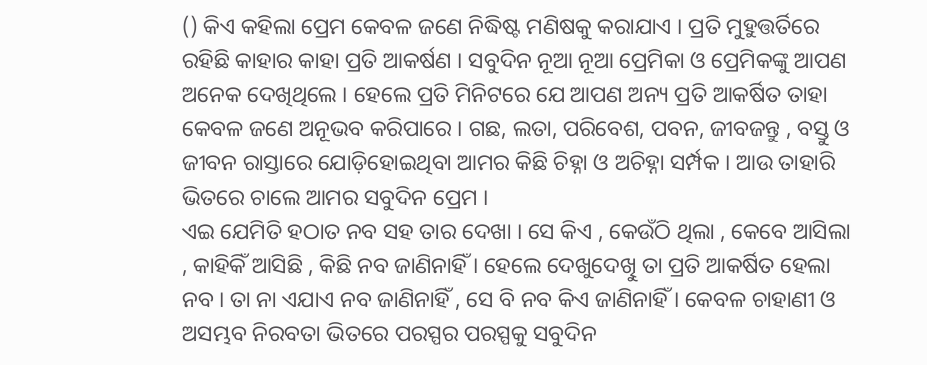() କିଏ କହିଲା ପ୍ରେମ କେବଳ ଜଣେ ନିଦ୍ଧିଷ୍ଟ ମଣିଷକୁ କରାଯାଏ । ପ୍ରତି ମୁହୁତ୍ତର୍ତିରେ ରହିଛି କାହାର କାହା ପ୍ରତି ଆକର୍ଷଣ । ସବୁଦିନ ନୂଆ ନୂଆ ପ୍ରେମିକା ଓ ପ୍ରେମିକଙ୍କୁ ଆପଣ ଅନେକ ଦେଖିଥିଲେ । ହେଲେ ପ୍ରତି ମିନିଟରେ ଯେ ଆପଣ ଅନ୍ୟ ପ୍ରତି ଆକର୍ଷିତ ତାହା କେବଳ ଜଣେ ଅନୂଭବ କରିପାରେ । ଗଛ, ଲତା, ପରିବେଶ, ପବନ, ଜୀବଜନ୍ତୁ , ବସ୍ତୁ ଓ ଜୀବନ ରାସ୍ତାରେ ଯୋଡ଼ିହୋଇଥିବା ଆମର କିଛି ଚିହ୍ନା ଓ ଅଚିହ୍ନା ସର୍ମ୍ପକ । ଆଉ ତାହାରି ଭିତରେ ଚାଲେ ଆମର ସବୁଦିନ ପ୍ରେମ ।
ଏଇ ଯେମିତି ହଠାତ ନବ ସହ ତାର ଦେଖା । ସେ କିଏ , କେଉଁଠି ଥିଲା , କେବେ ଆସିଲା , କାହିକିଁ ଆସିଛି , କିଛି ନବ ଜାଣିନାହିଁ । ହେଲେ ଦେଖୁଦେଖିୁ ତା ପ୍ରତି ଆକର୍ଷିତ ହେଲା ନବ । ତା ନା ଏଯାଏ ନବ ଜାଣିନାହିଁ , ସେ ବି ନବ କିଏ ଜାଣିନାହିଁ । କେବଳ ଚାହାଣୀ ଓ ଅସମ୍ଭବ ନିରବତା ଭିତରେ ପରସ୍ପର ପରସ୍ପକୁ ସବୁଦିନ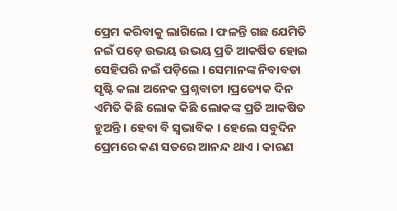ପ୍ରେମ କରିବାକୁ ଲାଗିଲେ । ଫଳନ୍ତି ଗଛ ଯେମିତି ନଇଁ ପଡ଼େ ଉଭୟ ଉଭୟ ପ୍ରତି ଆକର୍ଷିତ ହୋଇ ସେହିପରି ନଇଁ ପଡ଼ିଲେ । ସେମାନଙ୍କ ନିବାବତା ସୃଷ୍ଟି କଲା ଅନେକ ପ୍ରଶ୍ନବାଚୀ ।ପ୍ରତ୍ୟେକ ଦିନ ଏମିତି କିଛି ଲୋକ କିଛି ଲୋକଙ୍କ ପ୍ରତି ଆକଷିତ ହୁଅନ୍ତି । ହେବା ବି ସ୍ୱଭାବିକ । ହେଲେ ସବୁଦିନ ପ୍ରେମରେ କଣ ସତରେ ଆନନ୍ଦ ଥାଏ । କାରଣ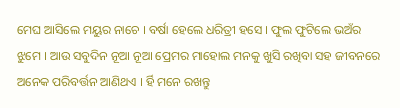ମେଘ ଆସିଲେ ମୟୁର ନାଚେ । ବର୍ଷା ହେଲେ ଧରିତ୍ରୀ ହସେ । ଫୁଲ ଫୁଟିଲେ ଭଅଁର ଝୁମେ । ଆଉ ସବୁଦିନ ନୂଆ ନୂଆ ପ୍ରେମର ମାହୋଲ ମନକୁ ଖୁସି ରଖିବା ସହ ଜୀବନରେ ଅନେକ ପରିବର୍ତ୍ତନ ଆଣିଥଏ । ର୍ହି ମନେ ରଖନ୍ତୁ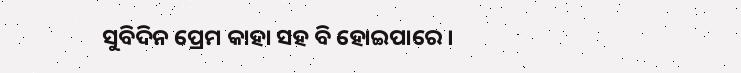ସୁବିଦିନ ପ୍ରେମ କାହା ସହ ବି ହୋଇପାରେ ।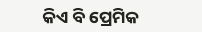କିଏ ବି ପ୍ରେମିକ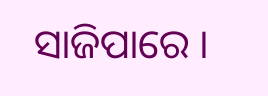ସାଜିପାରେ ।